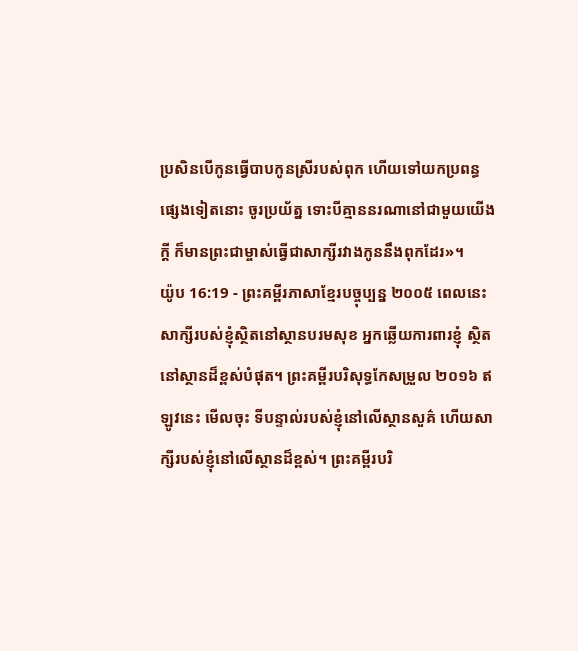ប្រសិនបើកូនធ្វើបាបកូនស្រីរបស់ពុក ហើយទៅយកប្រពន្ធផ្សេងទៀតនោះ ចូរប្រយ័ត្ន ទោះបីគ្មាននរណានៅជាមួយយើងក្ដី ក៏មានព្រះជាម្ចាស់ធ្វើជាសាក្សីរវាងកូននឹងពុកដែរ»។
យ៉ូប 16:19 - ព្រះគម្ពីរភាសាខ្មែរបច្ចុប្បន្ន ២០០៥ ពេលនេះ សាក្សីរបស់ខ្ញុំស្ថិតនៅស្ថានបរមសុខ អ្នកឆ្លើយការពារខ្ញុំ ស្ថិតនៅស្ថានដ៏ខ្ពស់បំផុត។ ព្រះគម្ពីរបរិសុទ្ធកែសម្រួល ២០១៦ ឥឡូវនេះ មើលចុះ ទីបន្ទាល់របស់ខ្ញុំនៅលើស្ថានសួគ៌ ហើយសាក្សីរបស់ខ្ញុំនៅលើស្ថានដ៏ខ្ពស់។ ព្រះគម្ពីរបរិ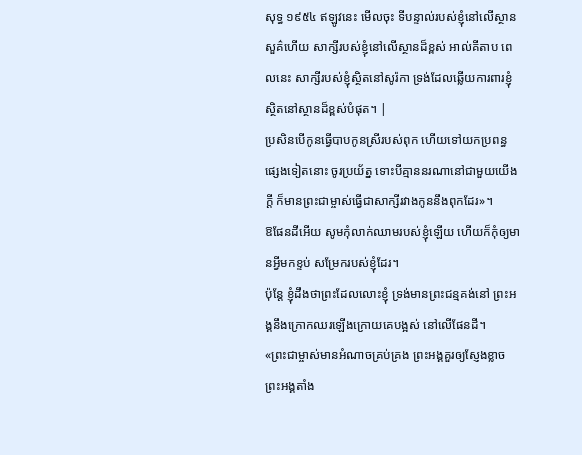សុទ្ធ ១៩៥៤ ឥឡូវនេះ មើលចុះ ទីបន្ទាល់របស់ខ្ញុំនៅលើស្ថានសួគ៌ហើយ សាក្សីរបស់ខ្ញុំនៅលើស្ថានដ៏ខ្ពស់ អាល់គីតាប ពេលនេះ សាក្សីរបស់ខ្ញុំស្ថិតនៅសូរ៉កា ទ្រង់ដែលឆ្លើយការពារខ្ញុំ ស្ថិតនៅស្ថានដ៏ខ្ពស់បំផុត។ |
ប្រសិនបើកូនធ្វើបាបកូនស្រីរបស់ពុក ហើយទៅយកប្រពន្ធផ្សេងទៀតនោះ ចូរប្រយ័ត្ន ទោះបីគ្មាននរណានៅជាមួយយើងក្ដី ក៏មានព្រះជាម្ចាស់ធ្វើជាសាក្សីរវាងកូននឹងពុកដែរ»។
ឱផែនដីអើយ សូមកុំលាក់ឈាមរបស់ខ្ញុំឡើយ ហើយក៏កុំឲ្យមានអ្វីមកខ្ទប់ សម្រែករបស់ខ្ញុំដែរ។
ប៉ុន្តែ ខ្ញុំដឹងថាព្រះដែលលោះខ្ញុំ ទ្រង់មានព្រះជន្មគង់នៅ ព្រះអង្គនឹងក្រោកឈរឡើងក្រោយគេបង្អស់ នៅលើផែនដី។
«ព្រះជាម្ចាស់មានអំណាចគ្រប់គ្រង ព្រះអង្គគួរឲ្យស្ញែងខ្លាច ព្រះអង្គតាំង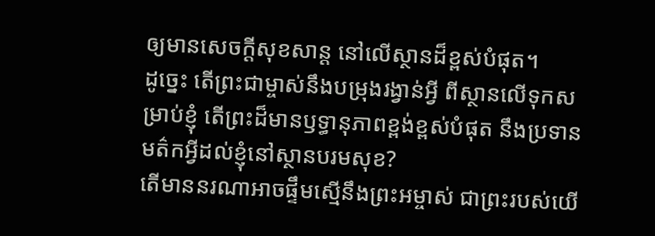ឲ្យមានសេចក្ដីសុខសាន្ត នៅលើស្ថានដ៏ខ្ពស់បំផុត។
ដូច្នេះ តើព្រះជាម្ចាស់នឹងបម្រុងរង្វាន់អ្វី ពីស្ថានលើទុកសម្រាប់ខ្ញុំ តើព្រះដ៏មានឫទ្ធានុភាពខ្ពង់ខ្ពស់បំផុត នឹងប្រទានមត៌កអ្វីដល់ខ្ញុំនៅស្ថានបរមសុខ?
តើមាននរណាអាចផ្ទឹមស្មើនឹងព្រះអម្ចាស់ ជាព្រះរបស់យើ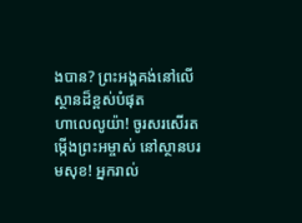ងបាន? ព្រះអង្គគង់នៅលើស្ថានដ៏ខ្ពស់បំផុត
ហាលេលូយ៉ា! ចូរសរសើរតម្កើងព្រះអម្ចាស់ នៅស្ថានបរមសុខ! អ្នករាល់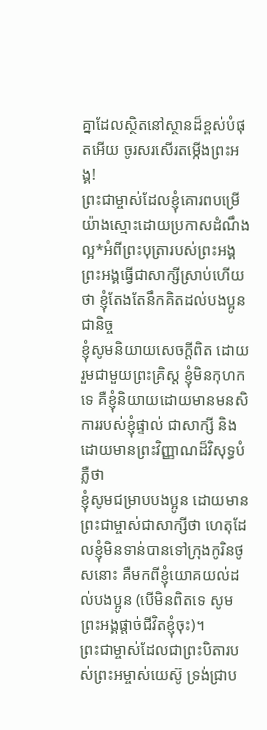គ្នាដែលស្ថិតនៅស្ថានដ៏ខ្ពស់បំផុតអើយ ចូរសរសើរតម្កើងព្រះអង្គ!
ព្រះជាម្ចាស់ដែលខ្ញុំគោរពបម្រើយ៉ាងស្មោះដោយប្រកាសដំណឹងល្អ*អំពីព្រះបុត្រារបស់ព្រះអង្គ ព្រះអង្គធ្វើជាសាក្សីស្រាប់ហើយថា ខ្ញុំតែងតែនឹកគិតដល់បងប្អូនជានិច្ច
ខ្ញុំសូមនិយាយសេចក្ដីពិត ដោយរួមជាមួយព្រះគ្រិស្ត ខ្ញុំមិនកុហកទេ គឺខ្ញុំនិយាយដោយមានមនសិការរបស់ខ្ញុំផ្ទាល់ ជាសាក្សី និងដោយមានព្រះវិញ្ញាណដ៏វិសុទ្ធបំភ្លឺថា
ខ្ញុំសូមជម្រាបបងប្អូន ដោយមានព្រះជាម្ចាស់ជាសាក្សីថា ហេតុដែលខ្ញុំមិនទាន់បានទៅក្រុងកូរិនថូសនោះ គឺមកពីខ្ញុំយោគយល់ដល់បងប្អូន (បើមិនពិតទេ សូមព្រះអង្គផ្ដាច់ជីវិតខ្ញុំចុះ)។
ព្រះជាម្ចាស់ដែលជាព្រះបិតារបស់ព្រះអម្ចាស់យេស៊ូ ទ្រង់ជ្រាប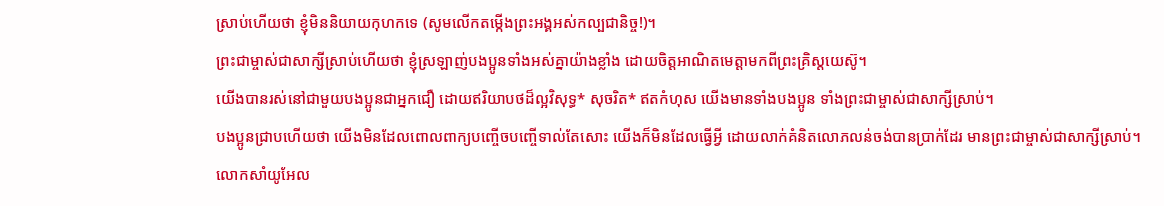ស្រាប់ហើយថា ខ្ញុំមិននិយាយកុហកទេ (សូមលើកតម្កើងព្រះអង្គអស់កល្បជានិច្ច!)។
ព្រះជាម្ចាស់ជាសាក្សីស្រាប់ហើយថា ខ្ញុំស្រឡាញ់បងប្អូនទាំងអស់គ្នាយ៉ាងខ្លាំង ដោយចិត្តអាណិតមេត្តាមកពីព្រះគ្រិស្តយេស៊ូ។
យើងបានរស់នៅជាមួយបងប្អូនជាអ្នកជឿ ដោយឥរិយាបថដ៏ល្អវិសុទ្ធ* សុចរិត* ឥតកំហុស យើងមានទាំងបងប្អូន ទាំងព្រះជាម្ចាស់ជាសាក្សីស្រាប់។
បងប្អូនជ្រាបហើយថា យើងមិនដែលពោលពាក្យបញ្ចើចបញ្ចើទាល់តែសោះ យើងក៏មិនដែលធ្វើអ្វី ដោយលាក់គំនិតលោភលន់ចង់បានប្រាក់ដែរ មានព្រះជាម្ចាស់ជាសាក្សីស្រាប់។
លោកសាំយូអែល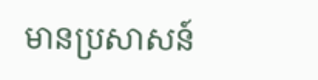មានប្រសាសន៍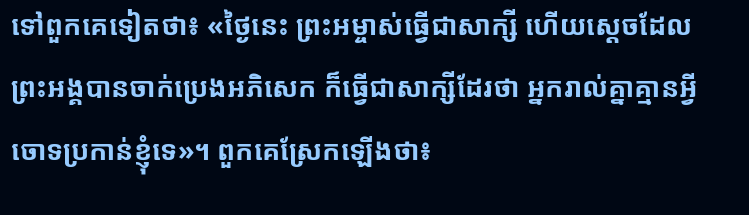ទៅពួកគេទៀតថា៖ «ថ្ងៃនេះ ព្រះអម្ចាស់ធ្វើជាសាក្សី ហើយស្ដេចដែលព្រះអង្គបានចាក់ប្រេងអភិសេក ក៏ធ្វើជាសាក្សីដែរថា អ្នករាល់គ្នាគ្មានអ្វីចោទប្រកាន់ខ្ញុំទេ»។ ពួកគេស្រែកឡើងថា៖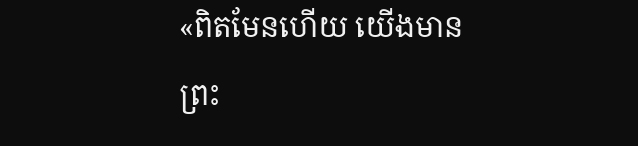«ពិតមែនហើយ យើងមានព្រះ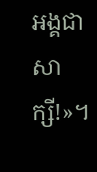អង្គជាសាក្សី!»។